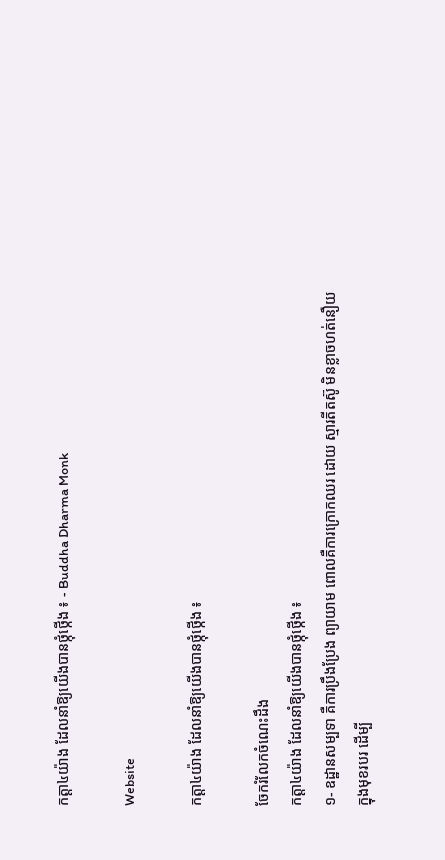កត្តា៤យ៉ាង ដែលនាំឱ្យយើងបានថ្កុំថ្កើង ៖ - Buddha Dharma Monk

Website

កត្តា៤យ៉ាង ដែលនាំឱ្យយើងបានថ្កុំថ្កើង ៖

ចែករំលែកចំណេះដឹង
កត្តា៤យ៉ាង ដែលនាំឱ្យយើងបានថ្កុំថ្កើង ៖
១- ឧដ្ឋានសម្បទា គឺការប្រឹងប្រែង ព្យាយាម ពោលគឺការក្រោកឈរ ដោយ ស្មារតីតស៊ូ មិនខ្លាចហត់នឿយ ក្នុងមុខរបរ ដើម្បី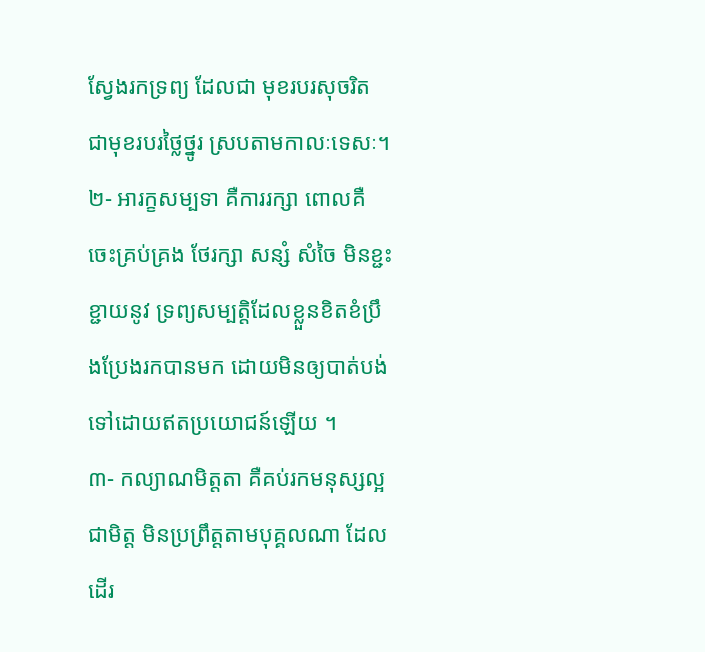ស្វែងរកទ្រព្យ ដែលជា មុខរបរសុចរិត ជាមុខរបរថ្លៃថ្នូរ ស្របតាមកាលៈទេសៈ។
២- អារក្ខសម្បទា គឺការរក្សា ពោលគឺ ចេះគ្រប់គ្រង ថែរក្សា សន្សំ សំចៃ មិនខ្ជះខ្ជាយនូវ ទ្រព្យសម្បត្តិដែលខ្លួនខិតខំប្រឹងប្រែងរកបានមក ដោយមិនឲ្យបាត់បង់ទៅដោយឥតប្រយោជន៍ឡើយ ។
៣- កល្យាណមិត្តតា គឺគប់រកមនុស្សល្អជាមិត្ត មិនប្រព្រឹត្តតាមបុគ្គលណា ដែលដើរ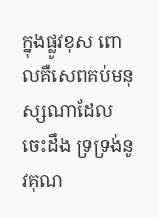ក្នុងផ្លូវខុស ពោលគឺសេពគប់មនុស្សណាដែលចេះដឹង ទ្រទ្រង់នូវគុណ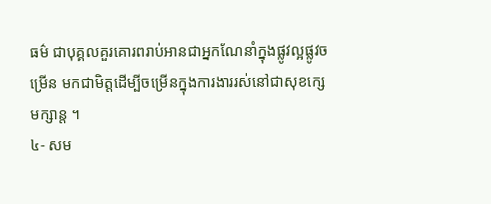ធម៌ ជាបុគ្គលគួរគោរពរាប់អានជាអ្នកណែនាំក្នុងផ្លូវល្អផ្លូវចម្រើន មកជាមិត្តដើម្បីចម្រើនក្នុងការងាររស់នៅជាសុខក្សេមក្សាន្ត ។
៤- សម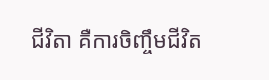ជីវិតា គឺការចិញ្ចឹមជីវិត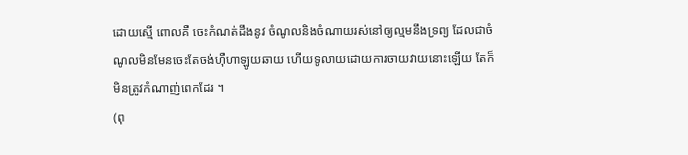ដោយស្មើ ពោលគឺ ចេះកំណត់ដឹងនូវ ចំណូលនិងចំណាយរស់នៅឲ្យល្មមនឹងទ្រព្យ ដែលជាចំណូលមិនមែនចេះតែចង់ហ៊ឺហាឡូយឆាយ ហើយទូលាយដោយការចាយវាយនោះឡើយ តែក៏មិនត្រូវកំណាញ់ពេកដែរ ។
(ពុ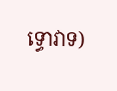ទ្ធោវាទ)